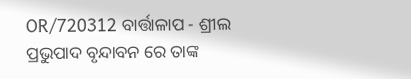OR/720312 ବାର୍ତ୍ତାଳାପ - ଶ୍ରୀଲ ପ୍ରଭୁପାଦ ବୃନ୍ଦାବନ ରେ ତାଙ୍କ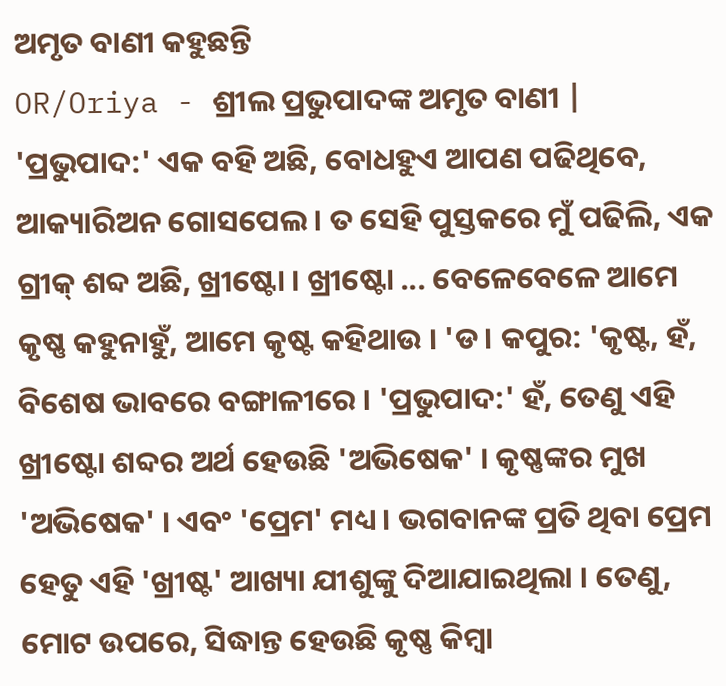ଅମୃତ ବାଣୀ କହୁଛନ୍ତି
OR/Oriya - ଶ୍ରୀଲ ପ୍ରଭୁପାଦଙ୍କ ଅମୃତ ବାଣୀ |
'ପ୍ରଭୁପାଦ:' ଏକ ବହି ଅଛି, ବୋଧହୁଏ ଆପଣ ପଢିଥିବେ, ଆକ୍ୟାରିଅନ ଗୋସପେଲ । ତ ସେହି ପୁସ୍ତକରେ ମୁଁ ପଢିଲି, ଏକ ଗ୍ରୀକ୍ ଶବ୍ଦ ଅଛି, ଖ୍ରୀଷ୍ଟୋ । ଖ୍ରୀଷ୍ଟୋ ... ବେଳେବେଳେ ଆମେ କୃଷ୍ଣ କହୁନାହୁଁ, ଆମେ କୃଷ୍ଟ କହିଥାଉ । 'ଡ। କପୁର: 'କୃଷ୍ଟ, ହଁ, ବିଶେଷ ଭାବରେ ବଙ୍ଗାଳୀରେ । 'ପ୍ରଭୁପାଦ:' ହଁ, ତେଣୁ ଏହି ଖ୍ରୀଷ୍ଟୋ ଶବ୍ଦର ଅର୍ଥ ହେଉଛି 'ଅଭିଷେକ' । କୃଷ୍ଣଙ୍କର ମୁଖ 'ଅଭିଷେକ' । ଏବଂ 'ପ୍ରେମ' ମଧ୍ୟ । ଭଗବାନଙ୍କ ପ୍ରତି ଥିବା ପ୍ରେମ ହେତୁ ଏହି 'ଖ୍ରୀଷ୍ଟ' ଆଖ୍ୟା ଯୀଶୁଙ୍କୁ ଦିଆଯାଇଥିଲା । ତେଣୁ, ମୋଟ ଉପରେ, ସିଦ୍ଧାନ୍ତ ହେଉଛି କୃଷ୍ଣ କିମ୍ବା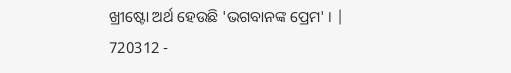ଖ୍ରୀଷ୍ଟୋ ଅର୍ଥ ହେଉଛି 'ଭଗବାନଙ୍କ ପ୍ରେମ' । |
720312 -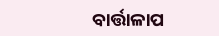ବାର୍ତ୍ତାଳାପ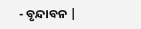- ବୃନ୍ଦାବନ |